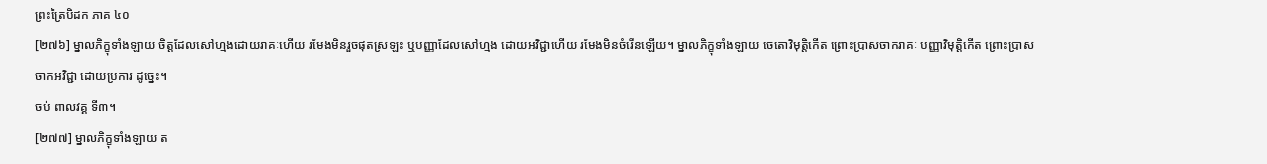ព្រះត្រៃបិដក ភាគ ៤០
[២៧៦] ម្នាលភិក្ខុទាំងឡាយ ចិត្តដែលសៅហ្មងដោយរាគៈហើយ រមែងមិនរួចផុតស្រឡះ ឬបញ្ញាដែលសៅហ្មង ដោយអវិជ្ជាហើយ រមែងមិនចំរើនឡើយ។ ម្នាលភិក្ខុទាំងឡាយ ចេតោវិមុតិ្តកើត ព្រោះប្រាសចាករាគៈ បញ្ញាវិមុតិ្តកើត ព្រោះប្រាសចាកអវិជ្ជា ដោយប្រការ ដូច្នេះ។
ចប់ ពាលវគ្គ ទី៣។
[២៧៧] ម្នាលភិក្ខុទាំងឡាយ ត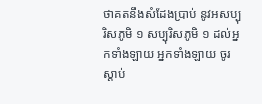ថាគតនឹងសំដែងប្រាប់ នូវអសប្បុរិសភូមិ ១ សប្បុរិសភូមិ ១ ដល់អ្នកទាំងឡាយ អ្នកទាំងឡាយ ចូរស្តាប់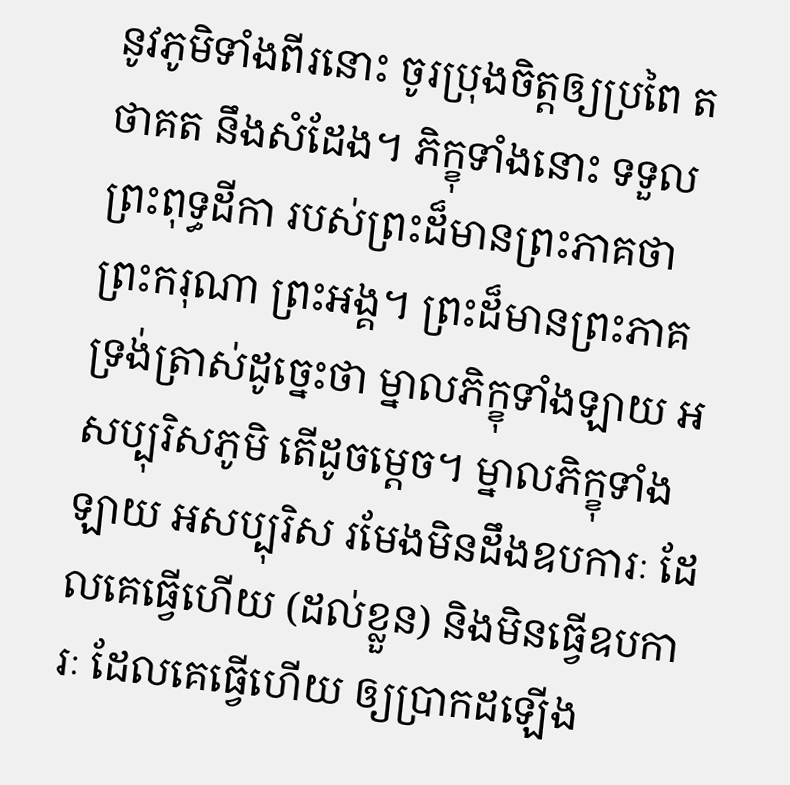នូវភូមិទាំងពីរនោះ ចូរប្រុងចិត្តឲ្យប្រពៃ តថាគត នឹងសំដែង។ ភិក្ខុទាំងនោះ ទទួលព្រះពុទ្ធដីកា របស់ព្រះដ៏មានព្រះភាគថា ព្រះករុណា ព្រះអង្គ។ ព្រះដ៏មានព្រះភាគ ទ្រង់ត្រាស់ដូច្នេះថា ម្នាលភិក្ខុទាំងឡាយ អសប្បុរិសភូមិ តើដូចម្តេច។ ម្នាលភិក្ខុទាំងឡាយ អសប្បុរិស រមែងមិនដឹងឧបការៈ ដែលគេធ្វើហើយ (ដល់ខ្លួន) និងមិនធ្វើឧបការៈ ដែលគេធ្វើហើយ ឲ្យប្រាកដឡើង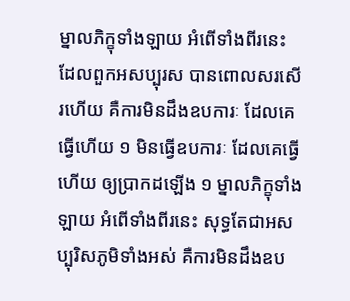ម្នាលភិក្ខុទាំងឡាយ អំពើទាំងពីរនេះ ដែលពួកអសប្បុរស បានពោលសរសើរហើយ គឺការមិនដឹងឧបការៈ ដែលគេធ្វើហើយ ១ មិនធើ្វឧបការៈ ដែលគេធ្វើហើយ ឲ្យប្រាកដឡើង ១ ម្នាលភិក្ខុទាំងឡាយ អំពើទាំងពីរនេះ សុទ្ធតែជាអសប្បុរិសភូមិទាំងអស់ គឺការមិនដឹងឧប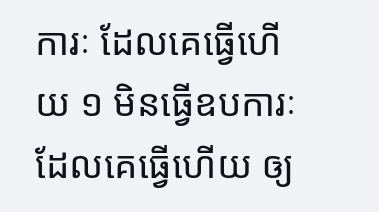ការៈ ដែលគេធ្វើហើយ ១ មិនធើ្វឧបការៈ ដែលគេធ្វើហើយ ឲ្យ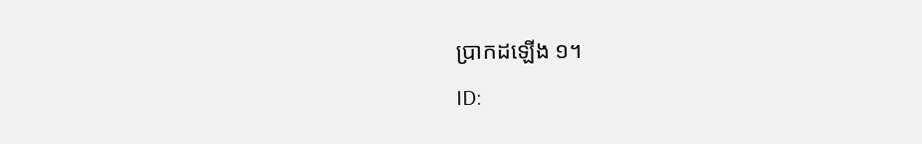ប្រាកដឡើង ១។
ID: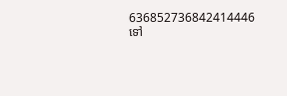636852736842414446
ទៅ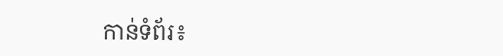កាន់ទំព័រ៖